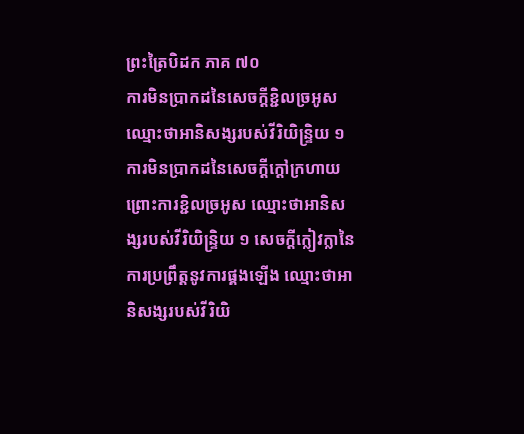ព្រះត្រៃបិដក ភាគ ៧០
ការមិនប្រាកដនៃសេចក្ដីខ្ជិលច្រអូស ឈ្មោះថាអានិសង្សរបស់វីរិយិន្ទ្រិយ ១ ការមិនប្រាកដនៃសេចក្ដីក្ដៅក្រហាយ ព្រោះការខ្ជិលច្រអូស ឈ្មោះថាអានិសង្សរបស់វីរិយិន្ទ្រិយ ១ សេចក្ដីក្លៀវក្លានៃការប្រព្រឹត្តនូវការផ្គងឡើង ឈ្មោះថាអានិសង្សរបស់វីរិយិ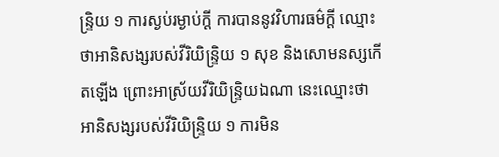ន្ទ្រិយ ១ ការស្ងប់រម្ងាប់ក្ដី ការបាននូវវិហារធម៌ក្ដី ឈ្មោះថាអានិសង្សរបស់វីរិយិន្ទ្រិយ ១ សុខ និងសោមនស្សកើតឡើង ព្រោះអាស្រ័យវីរិយិន្ទ្រិយឯណា នេះឈ្មោះថាអានិសង្សរបស់វីរិយិន្ទ្រិយ ១ ការមិន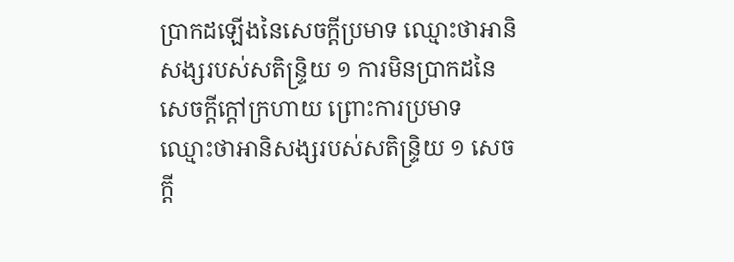ប្រាកដឡើងនៃសេចក្ដីប្រមាទ ឈ្មោះថាអានិសង្សរបស់សតិន្ទ្រិយ ១ ការមិនប្រាកដនៃសេចក្ដីក្ដៅក្រហាយ ព្រោះការប្រមាទ ឈ្មោះថាអានិសង្សរបស់សតិន្ទ្រិយ ១ សេចក្ដី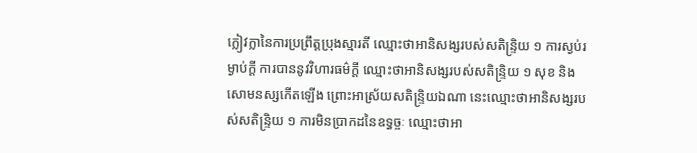ក្លៀវក្លានៃការប្រព្រឹត្តប្រុងស្មារតី ឈ្មោះថាអានិសង្សរបស់សតិន្ទ្រិយ ១ ការស្ងប់រម្ងាប់ក្ដី ការបាននូវវិហារធម៌ក្ដី ឈ្មោះថាអានិសង្សរបស់សតិន្ទ្រិយ ១ សុខ និងសោមនស្សកើតឡើង ព្រោះអាស្រ័យសតិន្ទ្រិយឯណា នេះឈ្មោះថាអានិសង្សរបស់សតិន្ទ្រិយ ១ ការមិនប្រាកដនៃឧទ្ធច្ចៈ ឈ្មោះថាអា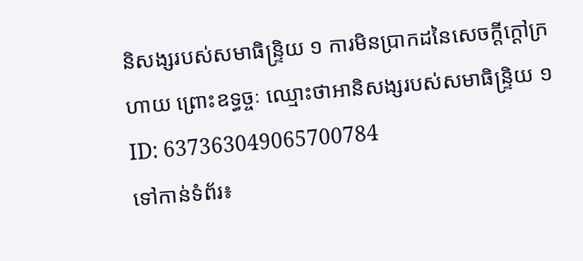និសង្សរបស់សមាធិន្ទ្រិយ ១ ការមិនប្រាកដនៃសេចក្ដីក្ដៅក្រហាយ ព្រោះឧទ្ធច្ចៈ ឈ្មោះថាអានិសង្សរបស់សមាធិន្ទ្រិយ ១
ID: 637363049065700784
ទៅកាន់ទំព័រ៖